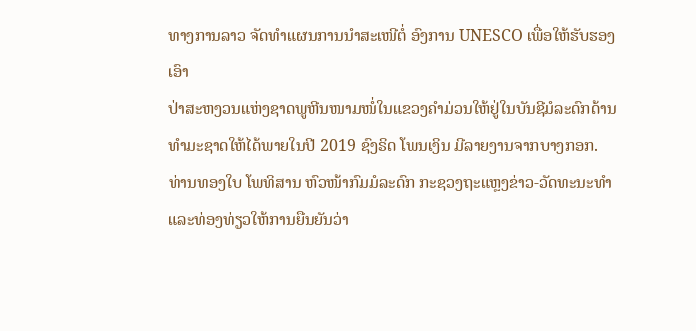ທາງການລາວ ຈັດທຳແຜນການນຳສະເໜີຕໍ່ ອົງການ UNESCO ເພື່ອໃຫ້ຮັບຮອງເອົາ
ປ່າສະຫງວນແຫ່ງຊາດພູຫີນໜາມໜໍ່ໃນແຂວງຄຳມ່ວນໃຫ້ຢູ່ໃນບັນຊີມໍລະດົກດ້ານ
ທຳມະຊາດໃຫ້ໄດ້ພາຍໃນປີ 2019 ຊົງຣິດ ໂພນເງິນ ມີລາຍງານຈາກບາງກອກ.
ທ່ານທອງໃບ ໂພທິສານ ຫົວໜ້າກົມມໍລະດົກ ກະຊວງຖະແຫຼງຂ່າວ-ວັດທະນະທຳ
ແລະທ່ອງທ່ຽວໃຫ້ການຍືນຍັນວ່າ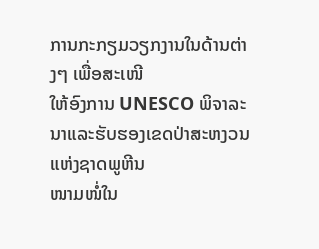ການກະກຽມວຽກງານໃນດ້ານຕ່າງໆ ເພື່ອສະເໜີ
ໃຫ້ອົງການ UNESCO ພິຈາລະນາແລະຮັບຮອງເຂດປ່າສະຫງວນແຫ່ງຊາດພູຫີນ
ໜາມໜໍ່ໃນ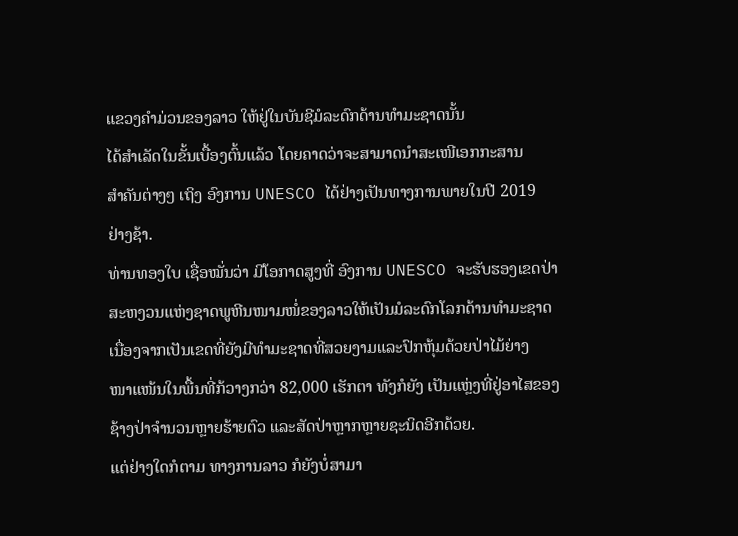ແຂວງຄຳມ່ວນຂອງລາວ ໃຫ້ຢູ່ໃນບັນຊີມໍລະດົກດ້ານທຳມະຊາດນັ້ນ
ໄດ້ສຳເລັດໃນຂັ້ນເບື້ອງຕົ້ນແລ້ວ ໂດຍຄາດວ່າຈະສາມາດນຳສະເໜີເອກກະສານ
ສຳຄັນຕ່າງໆ ເຖິງ ອົງການ UNESCO ໄດ້ຢ່າງເປັນທາງການພາຍໃນປີ 2019
ຢ່າງຊ້າ.
ທ່ານທອງໃບ ເຊື່ອໝັ່ນວ່າ ມີໂອກາດສູງທີ່ ອົງການ UNESCO ຈະຮັບຮອງເຂດປ່າ
ສະຫງວນແຫ່ງຊາດພູຫີນໜາມໜໍ່ຂອງລາວໃຫ້ເປັນມໍລະດົກໂລກດ້ານທຳມະຊາດ
ເນື່ອງຈາກເປັນເຂດທີ່ຍັງມີທຳມະຊາດທີ່ສວຍງາມແລະປົກຫຸ້ມດ້ວຍປ່າໄມ້ຍ່າງ
ໜາແໜ້ນໃນພື້ນທີ່ກ້ວາງກວ່າ 82,000 ເຮັກຕາ ທັງກໍຍັງ ເປັນແຫຼ່ງທີ່ຢູ່ອາໄສຂອງ
ຊ້າງປ່າຈຳນວນຫຼາຍຮ້າຍຕົວ ແລະສັດປ່າຫຼາກຫຼາຍຊະນິດອີກດ້ວຍ.
ແຕ່ຢ່າງໃດກໍຕາມ ທາງການລາວ ກໍຍັງບໍ່ສາມາ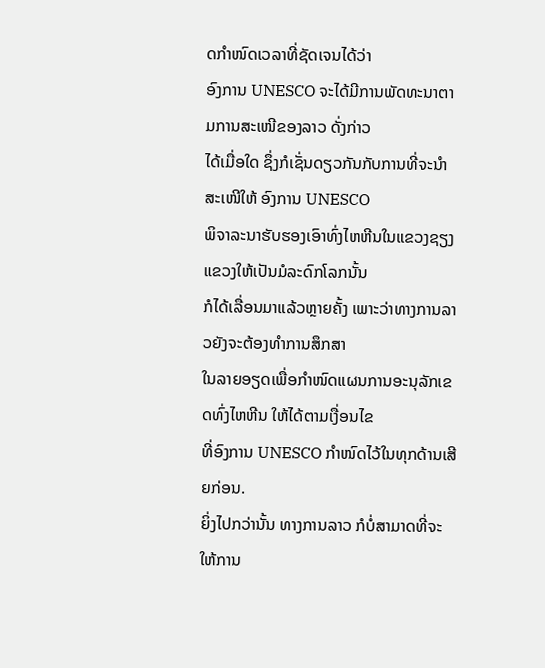ດກຳໜົດເວລາທີ່ຊັດເຈນໄດ້ວ່າ
ອົງການ UNESCO ຈະໄດ້ມີການພັດທະນາຕາມການສະເໜີຂອງລາວ ດັ່ງກ່າວ
ໄດ້ເມື່ອໃດ ຊຶ່ງກໍເຊັ່ນດຽວກັນກັບການທີ່ຈະນຳສະເໜີໃຫ້ ອົງການ UNESCO
ພິຈາລະນາຮັບຮອງເອົາທົ່ງໄຫຫີນໃນແຂວງຊຽງແຂວງໃຫ້ເປັນມໍລະດົກໂລກນັ້ນ
ກໍໄດ້ເລື່ອນມາແລ້ວຫຼາຍຄັ້ງ ເພາະວ່າທາງການລາວຍັງຈະຕ້ອງທຳການສຶກສາ
ໃນລາຍອຽດເພື່ອກຳໜົດແຜນການອະນຸລັກເຂດທົ່ງໄຫຫີນ ໃຫ້ໄດ້ຕາມເງື່ອນໄຂ
ທີ່ອົງການ UNESCO ກຳໜົດໄວ້ໃນທຸກດ້ານເສີຍກ່ອນ.
ຍິ່ງໄປກວ່ານັ້ນ ທາງການລາວ ກໍບໍ່ສາມາດທີ່ຈະໃຫ້ການ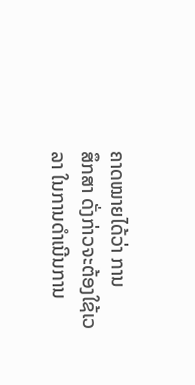ຄາດໝາຍໄດ້ວ່າ ການ
ສຶກສາ ດັ່ງກ່າວຈະຕ້ອງໃຊ້ເວລາ ໃນການດຳເນີນການ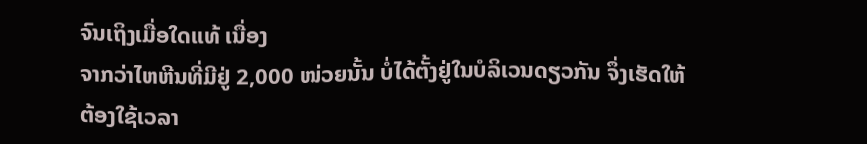ຈົນເຖິງເມື່ອໃດແທ້ ເນື່ອງ
ຈາກວ່າໄຫຫີນທີ່ມີຢູ່ 2,000 ໜ່ວຍນັ້ນ ບໍ່ໄດ້ຕັ້ງຢູ່ໃນບໍລິເວນດຽວກັນ ຈຶ່ງເຮັດໃຫ້
ຕ້ອງໃຊ້ເວລາ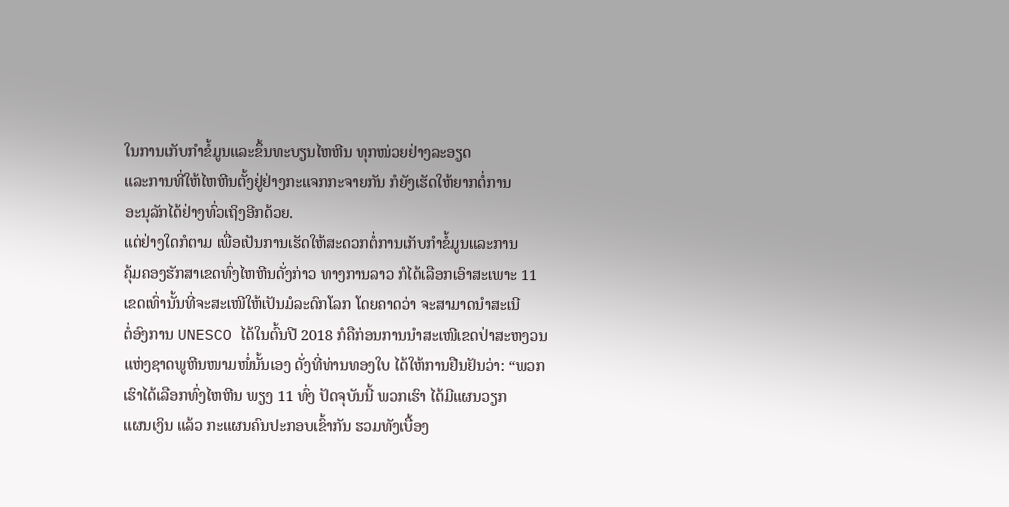ໃນການເກັບກຳຂໍ້ມູນແລະຂຶ້ນທະບຽນໄຫຫີນ ທຸກໜ່ວຍຢ່າງລະອຽດ
ແລະການທີ່ໃຫ້ໄຫຫີນຕັ້ງຢູ່ຢ່າງກະແຈກກະຈາຍກັນ ກໍຍັງເຮັດໃຫ້ຍາກຕໍ່ການ
ອະນຸລັກໄດ້ຢ່າງທົ່ວເຖິງອີກດ້ວຍ.
ແຕ່ຢ່າງໃດກໍຕາມ ເພື່ອເປັນການເຮັດໃຫ້ສະດວກຕໍ່ການເກັບກຳຂໍ້ມູນແລະການ
ຄຸ້ມຄອງຮັກສາເຂດທົ່ງໄຫຫີນດັ່ງກ່າວ ທາງການລາວ ກໍໄດ້ເລືອກເອົາສະເພາະ 11
ເຂດເທົ່ານັ້ນທີ່ຈະສະເໜີໃຫ້ເປັນມໍລະດົກໂລກ ໂດຍຄາດວ່າ ຈະສາມາດນຳສະເນີ
ຕໍ່ອົງການ UNESCO ໄດ້ໃນຕົ້ນປີ 2018 ກໍຄືກ່ອນການນຳສະເໜີເຂດປ່າສະຫງວນ
ແຫ່ງຊາດພູຫີນໜາມໜໍ່ນັ້ນເອງ ດັ່ງທີ່ທ່ານທອງໃບ ໄດ້ໃຫ້ການຢືນຢັນວ່າ: “ພວກ
ເຮົາໄດ້ເລືອກທົ່ງໄຫຫີນ ພຽງ 11 ທົ່ງ ປັດຈຸບັນນີ້ ພວກເຮົາ ໄດ້ມີແຜນວຽກ
ແຜນເງິນ ແລ້ວ ກະແຜນຄົນປະກອບເຂົ້າກັນ ຮວມທັງເບື້ອງ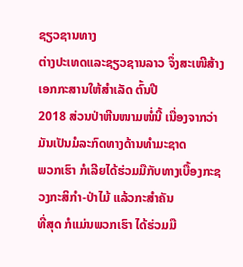ຊຽວຊານທາງ
ຕ່າງປະເທດແລະຊຽວຊານລາວ ຈຶ່ງສະເໜີສ້າງເອກກະສານໃຫ້ສຳເລັດ ຕົ້ນປີ
2018 ສ່ວນປ່າຫີນໜາມໜໍ່ນີ້ ເນື່ອງຈາກວ່າມັນເປັນມໍລະກົດທາງດ້ານທຳມະຊາດ
ພວກເຮົາ ກໍເລີຍໄດ້ຮ່ວມມືກັບທາງເບື້ອງກະຊວງກະສິກຳ-ປ່າໄມ້ ແລ້ວກະສຳຄັນ
ທີ່ສຸດ ກໍແມ່ນພວກເຮົາ ໄດ້ຮ່ວມມື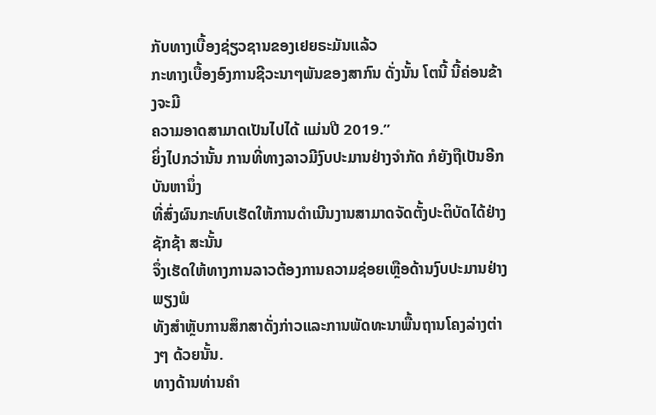ກັບທາງເບື້ອງຊ່ຽວຊານຂອງເຢຍຣະມັນແລ້ວ
ກະທາງເບື້ອງອົງການຊີວະນາໆພັນຂອງສາກົນ ດັ່ງນັ້ນ ໂຕນີ້ ນີ້ຄ່ອນຂ້າງຈະມີ
ຄວາມອາດສາມາດເປັນໄປໄດ້ ແມ່ນປີ 2019.”
ຍິ່ງໄປກວ່ານັ້ນ ການທີ່ທາງລາວມີງົບປະມານຢ່າງຈຳກັດ ກໍຍັງຖືເປັນອີກບັນຫານຶ່ງ
ທີ່ສົ່ງຜົນກະທົບເຮັດໃຫ້ການດຳເນີນງານສາມາດຈັດຕັ້ງປະຕິບັດໄດ້ຢ່າງຊັກຊ້າ ສະນັ້ນ
ຈຶ່ງເຮັດໃຫ້ທາງການລາວຕ້ອງການຄວາມຊ່ອຍເຫຼືອດ້ານງົບປະມານຢ່າງພຽງພໍ
ທັງສຳຫຼັບການສຶກສາດັ່ງກ່າວແລະການພັດທະນາພື້ນຖານໂຄງລ່າງຕ່າງໆ ດ້ວຍນັ້ນ.
ທາງດ້ານທ່ານຄຳ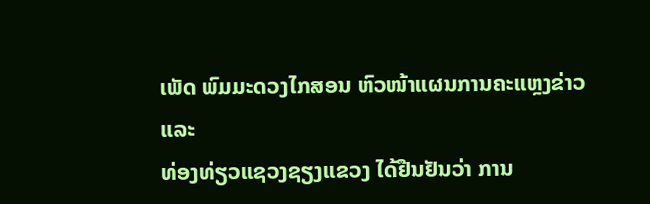ເພັດ ພົມມະດວງໄກສອນ ຫົວໜ້າແຜນການຄະແຫຼງຂ່າວແລະ
ທ່ອງທ່ຽວແຊວງຊຽງແຂວງ ໄດ້ຢືນຢັນວ່າ ການ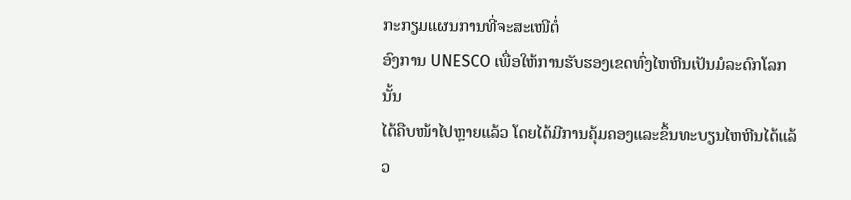ກະກຽມແຜນການທີ່ຈະສະເໜີຕໍ່
ອົງການ UNESCO ເພື່ອໃຫ້ການຮັບຮອງເຂດທົ່ງໄຫຫີນເປັນມໍລະດົກໂລກນັ້ນ
ໄດ້ຄືບໜ້າໄປຫຼາຍແລ້ວ ໂດຍໄດ້ມີການຄຸ້ມຄອງແລະຂຶ້ນທະບຽນໄຫຫີນໄດ້ແລ້ວ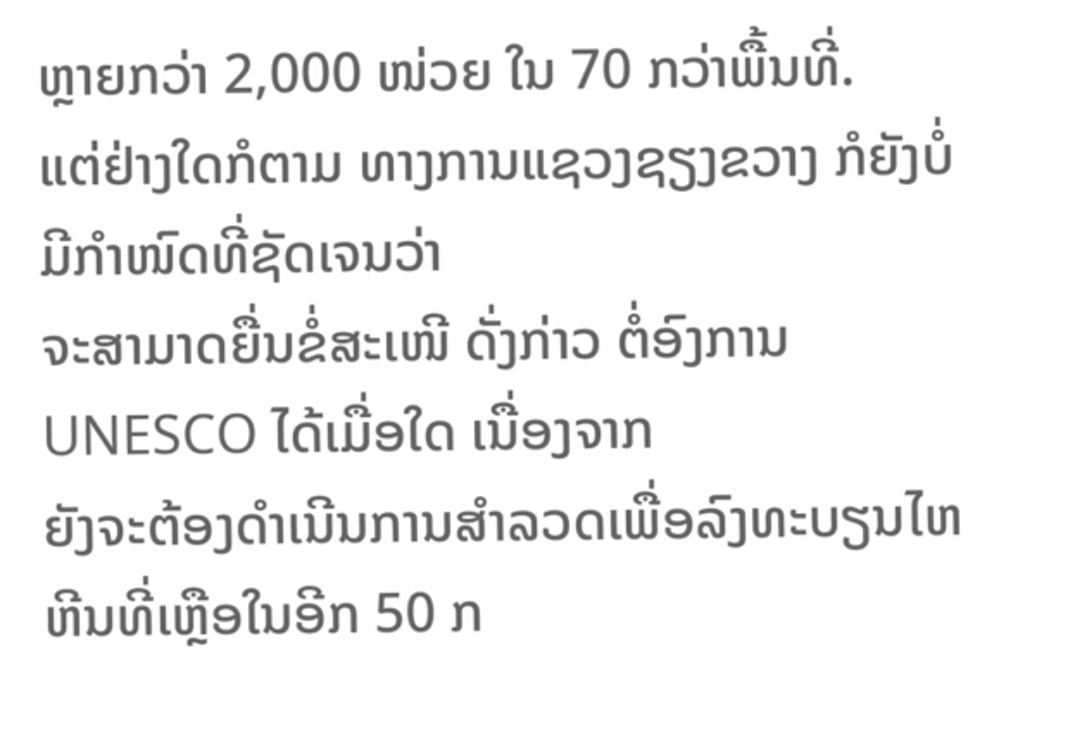ຫຼາຍກວ່າ 2,000 ໜ່ວຍ ໃນ 70 ກວ່າພື້ນທີ່.
ແຕ່ຢ່າງໃດກໍຕາມ ທາງການແຊວງຊຽງຂວາງ ກໍຍັງບໍ່ມີກຳໜົດທີ່ຊັດເຈນວ່າ
ຈະສາມາດຍື່ນຂໍ່ສະເໜີ ດັ່ງກ່າວ ຕໍ່ອົງການ UNESCO ໄດ້ເມື່ອໃດ ເນື່ອງຈາກ
ຍັງຈະຕ້ອງດຳເນີນການສຳລວດເພື່ອລົງທະບຽນໄຫຫີນທີ່ເຫຼືອໃນອີກ 50 ກ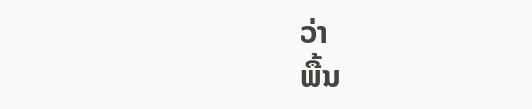ວ່າ
ພື້ນ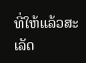ທີ່ໃຫ້ແລ້ວສະເລັດ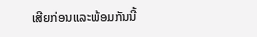ເສີຍກ່ອນແລະພ້ອມກັນນີ້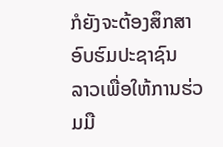ກໍຍັງຈະຕ້ອງສຶກສາອົບຮົມປະຊາຊົນ
ລາວເພື່ອໃຫ້ການຮ່ວມມື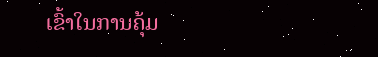ເຂົ້າໃນການຄຸ້ມ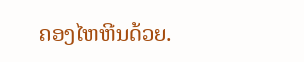ຄອງໄຫຫີນດ້ວຍ.